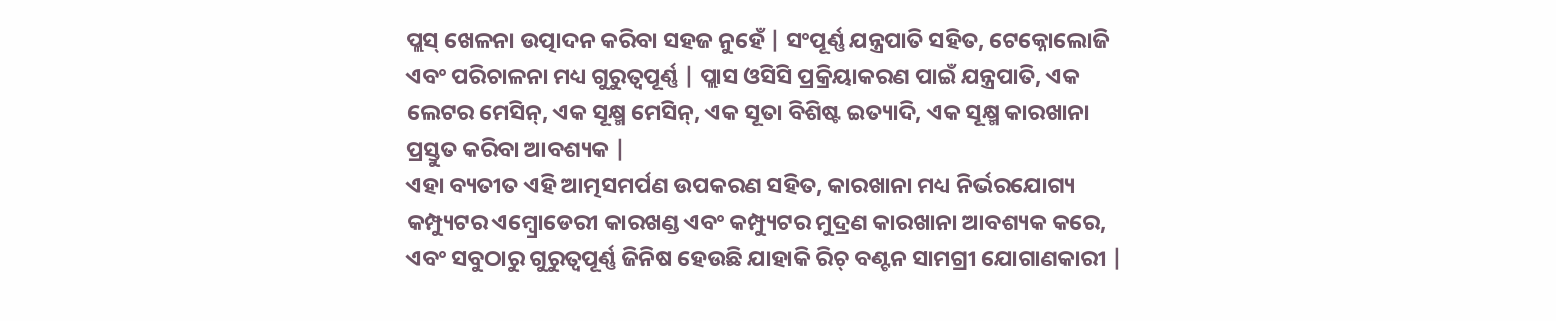ପ୍ଲସ୍ ଖେଳନା ଉତ୍ପାଦନ କରିବା ସହଜ ନୁହେଁ | ସଂପୂର୍ଣ୍ଣ ଯନ୍ତ୍ରପାତି ସହିତ, ଟେକ୍ନୋଲୋଜି ଏବଂ ପରିଚାଳନା ମଧ୍ୟ ଗୁରୁତ୍ୱପୂର୍ଣ୍ଣ | ପ୍ଲାସ ଓସିସି ପ୍ରକ୍ରିୟାକରଣ ପାଇଁ ଯନ୍ତ୍ରପାତି, ଏକ ଲେଟର ମେସିନ୍, ଏକ ସୂକ୍ଷ୍ମ ମେସିନ୍, ଏକ ସୂତା ବିଶିଷ୍ଟ ଇତ୍ୟାଦି, ଏକ ସୂକ୍ଷ୍ମ କାରଖାନା ପ୍ରସ୍ତୁତ କରିବା ଆବଶ୍ୟକ |
ଏହା ବ୍ୟତୀତ ଏହି ଆତ୍ମସମର୍ପଣ ଉପକରଣ ସହିତ, କାରଖାନା ମଧ୍ୟ ନିର୍ଭରଯୋଗ୍ୟ କମ୍ପ୍ୟୁଟର ଏମ୍ବ୍ରୋଡେରୀ କାରଖଣ୍ଡ ଏବଂ କମ୍ପ୍ୟୁଟର ମୁଦ୍ରଣ କାରଖାନା ଆବଶ୍ୟକ କରେ, ଏବଂ ସବୁଠାରୁ ଗୁରୁତ୍ୱପୂର୍ଣ୍ଣ ଜିନିଷ ହେଉଛି ଯାହାକି ରିଚ୍ ବଣ୍ଟନ ସାମଗ୍ରୀ ଯୋଗାଣକାରୀ |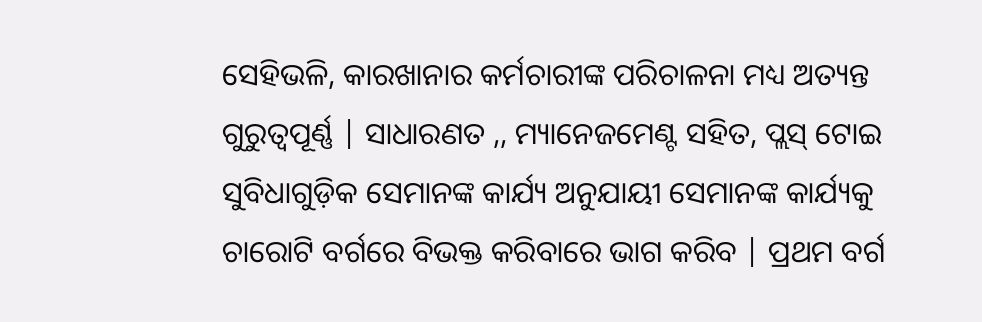ସେହିଭଳି, କାରଖାନାର କର୍ମଚାରୀଙ୍କ ପରିଚାଳନା ମଧ୍ୟ ଅତ୍ୟନ୍ତ ଗୁରୁତ୍ୱପୂର୍ଣ୍ଣ | ସାଧାରଣତ ,, ମ୍ୟାନେଜମେଣ୍ଟ ସହିତ, ପ୍ଲସ୍ ଟୋଇ ସୁବିଧାଗୁଡ଼ିକ ସେମାନଙ୍କ କାର୍ଯ୍ୟ ଅନୁଯାୟୀ ସେମାନଙ୍କ କାର୍ଯ୍ୟକୁ ଚାରୋଟି ବର୍ଗରେ ବିଭକ୍ତ କରିବାରେ ଭାଗ କରିବ | ପ୍ରଥମ ବର୍ଗ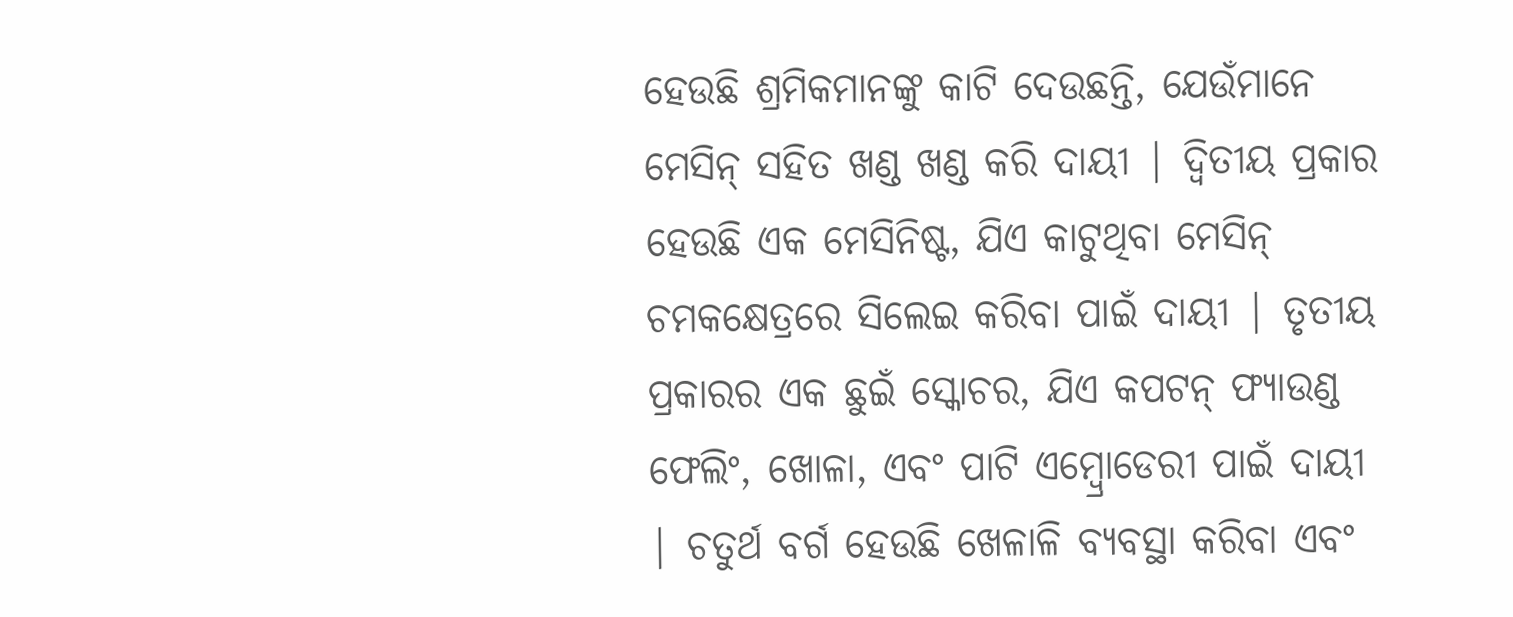ହେଉଛି ଶ୍ରମିକମାନଙ୍କୁ କାଟି ଦେଉଛନ୍ତି, ଯେଉଁମାନେ ମେସିନ୍ ସହିତ ଖଣ୍ଡ ଖଣ୍ଡ କରି ଦାୟୀ | ଦ୍ୱିତୀୟ ପ୍ରକାର ହେଉଛି ଏକ ମେସିନିଷ୍ଟ, ଯିଏ କାଟୁଥିବା ମେସିନ୍ ଚମକକ୍ଷେତ୍ରରେ ସିଲେଇ କରିବା ପାଇଁ ଦାୟୀ | ତୃତୀୟ ପ୍ରକାରର ଏକ ଛୁଇଁ ସ୍କୋଚର, ଯିଏ କପଟନ୍ ଫ୍ୟାଉଣ୍ଡ ଫେଲିଂ, ଖୋଳା, ଏବଂ ପାଟି ଏମ୍ବ୍ରୋଡେରୀ ପାଇଁ ଦାୟୀ | ଚତୁର୍ଥ ବର୍ଗ ହେଉଛି ଖେଳାଳି ବ୍ୟବସ୍ଥା କରିବା ଏବଂ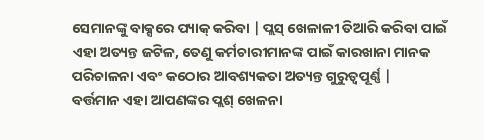ସେମାନଙ୍କୁ ବାକ୍ସରେ ପ୍ୟାକ୍ କରିବା | ପ୍ଲସ୍ ଖେଳାଳୀ ତିଆରି କରିବା ପାଇଁ ଏହା ଅତ୍ୟନ୍ତ ଜଟିଳ, ତେଣୁ କର୍ମଚାରୀମାନଙ୍କ ପାଇଁ କାରଖାନା ମାନକ ପରିଚାଳନା ଏବଂ କଠୋର ଆବଶ୍ୟକତା ଅତ୍ୟନ୍ତ ଗୁରୁତ୍ୱପୂର୍ଣ୍ଣ |
ବର୍ତ୍ତମାନ ଏହା ଆପଣଙ୍କର ପ୍ଲଶ୍ ଖେଳନା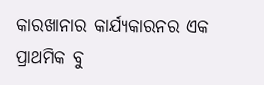କାରଖାନାର କାର୍ଯ୍ୟକାରନର ଏକ ପ୍ରାଥମିକ ବୁ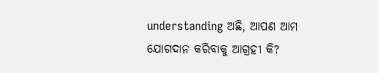understanding ଅଛି, ଆପଣ ଆମ ଯୋଗଦାନ କରିବାକୁ ଆଗ୍ରହୀ କି?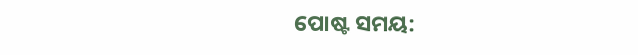ପୋଷ୍ଟ ସମୟ: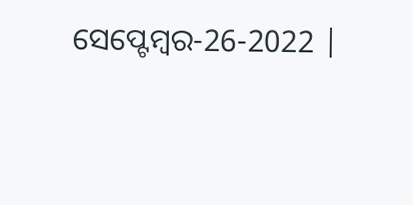ସେପ୍ଟେମ୍ବର-26-2022 |